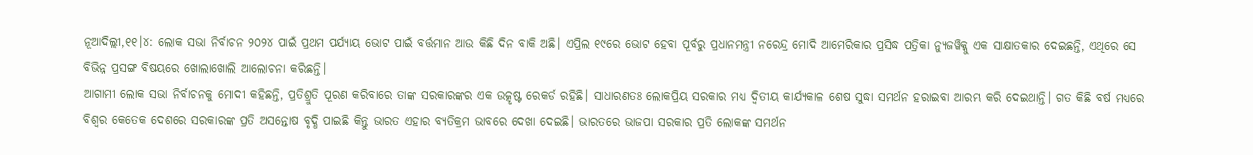ନୂଆଦିଲ୍ଲୀ,୧୧।୪: ଲୋକ ସଭା ନିର୍ବାଚନ ୨୦୨୪ ପାଇଁ ପ୍ରଥମ ପର୍ଯ୍ୟାୟ ଭୋଟ ପାଇଁ ବର୍ତ୍ତମାନ ଆଉ କିଛି ଦିନ ବାକି ଅଛି। ଏପ୍ରିଲ ୧୯ରେ ଭୋଟ ହେବା ପୂର୍ବରୁ ପ୍ରଧାନମନ୍ତ୍ରୀ ନରେନ୍ଦ୍ର ମୋଦି ଆମେରିକାର ପ୍ରସିଦ୍ଧ ପତ୍ରିକା ନ୍ୟୁଜୱିକ୍କୁ ଏକ ସାକ୍ଷାତକାର ଦେଇଛନ୍ତି, ଏଥିରେ ସେ ବିଭିନ୍ନ ପ୍ରସଙ୍ଗ ବିଷୟରେ ଖୋଲାଖୋଲି ଆଲୋଚନା କରିଛନ୍ତି।
ଆଗାମୀ ଲୋକ ସଭା ନିର୍ବାଚନକୁ ମୋଦୀ କହିଛନ୍ତି, ପ୍ରତିଶ୍ରୁତି ପୂରଣ କରିବାରେ ତାଙ୍କ ସରକାରଙ୍କର ଏକ ଉତ୍କୃଷ୍ଟ ରେକର୍ଡ ରହିଛି। ସାଧାରଣତଃ ଲୋକପ୍ରିୟ ସରକାର ମଧ୍ୟ ଦ୍ୱିତୀୟ କାର୍ଯ୍ୟକାଳ ଶେଷ ସୁଦ୍ଧା ସମର୍ଥନ ହରାଇବା ଆରମ୍ଭ କରି ଦେଇଥାନ୍ତି। ଗତ କିଛି ବର୍ଷ ମଧ୍ୟରେ ବିଶ୍ୱର କେତେକ ଦେଶରେ ସରକାରଙ୍କ ପ୍ରତି ଅସନ୍ତୋଷ ବୃଦ୍ଧି ପାଇଛି କିନ୍ତୁ ଭାରତ ଏହାର ବ୍ୟତିକ୍ରମ ଭାବରେ ଦେଖା ଦେଇଛି। ଭାରତରେ ଭାଜପା ସରକାର ପ୍ରତି ଲୋକଙ୍କ ସମର୍ଥନ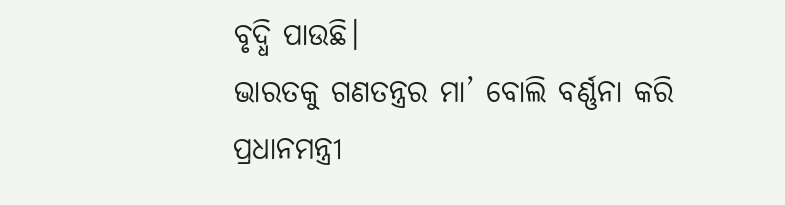ବୃଦ୍ଧି ପାଉଛି।
ଭାରତକୁ ଗଣତନ୍ତ୍ରର ମା’ ବୋଲି ବର୍ଣ୍ଣନା କରି ପ୍ରଧାନମନ୍ତ୍ରୀ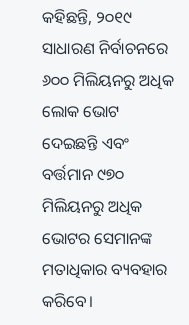କହିଛନ୍ତି, ୨୦୧୯ ସାଧାରଣ ନିର୍ବାଚନରେ ୬୦୦ ମିଲିୟନରୁ ଅଧିକ ଲୋକ ଭୋଟ ଦେଇଛନ୍ତି ଏବଂ ବର୍ତ୍ତମାନ ୯୭୦ ମିଲିୟନରୁ ଅଧିକ ଭୋଟର ସେମାନଙ୍କ ମତାଧିକାର ବ୍ୟବହାର କରିବେ।